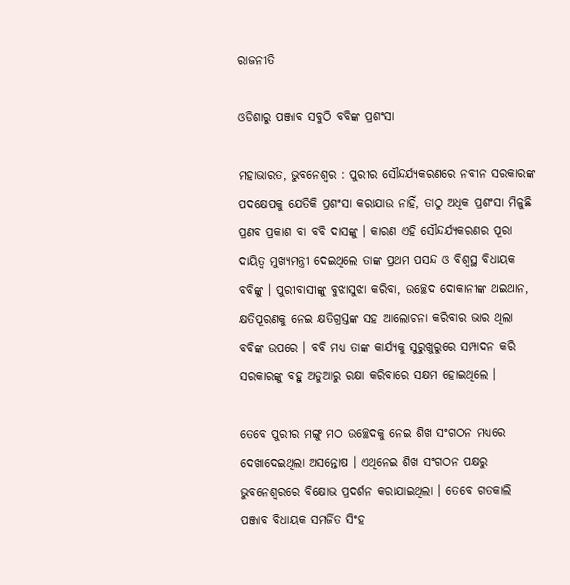ରାଜନୀତି

ଓଡିଶାରୁ ପଞ୍ଜାବ ସବୁଠି ବବିଙ୍କ ପ୍ରଶଂସା

ମହାଭାରତ, ଭୁବନେଶ୍ୱର : ପୁରୀର ସୌନ୍ଦର୍ଯ୍ୟକରଣରେ ନବୀନ ସରକାରଙ୍କ ପଦକ୍ଷେପକୁ ଯେତିକି ପ୍ରଶଂସା କରାଯାଉ ନାହିଁ, ତାଠୁ ଅଧିକ ପ୍ରଶଂସା ମିଳୁଛି ପ୍ରଣବ ପ୍ରକାଶ ବା ବବି ଦାସଙ୍କୁ । କାରଣ ଏହି ସୌନ୍ଦର୍ଯ୍ୟକରଣର ପୂରା ଦାୟିତ୍ୱ ମୁଖ୍ୟମନ୍ତ୍ରୀ ଦେଇଥିଲେ ତାଙ୍କ ପ୍ରଥମ ପସନ୍ଦ ଓ ବିଶ୍ୱସ୍ଥ ବିଧାୟକ ବବିଙ୍କୁ । ପୁରୀବାସୀଙ୍କୁ ବୁଝାସୁଝା କରିବା, ଉଚ୍ଛେଦ ଦୋକାନୀଙ୍କ ଥଇଥାନ, କ୍ଷତିପୂରଣକୁ ନେଇ କ୍ଷତିଗ୍ରସ୍ତଙ୍କ ସହ ଆଲୋଚନା କରିବାର ଭାର ଥିଲା ବବିଙ୍କ ଉପରେ । ବବି ମଧ୍ୟ ତାଙ୍କ କାର୍ଯ୍ୟକୁ ସୁରୁଖୁରୁରେ ସମ୍ପାଦନ କରି ସରକାରଙ୍କୁ ବହୁ ଅଡୁଆରୁ ରକ୍ଷା କରିବାରେ ସକ୍ଷମ ହୋଇଥିଲେ ।

ତେବେ ପୁରୀର ମଙ୍ଗୁ ମଠ ଉଚ୍ଛେଦକୁ ନେଇ ଶିଖ ସଂଗଠନ ମଧ୍ୟରେ ଦେଖାଦେଇଥିଲା ଅସନ୍ତୋଷ । ଏଥିନେଇ ଶିଖ ସଂଗଠନ ପକ୍ଷରୁ ଭୁବନେଶ୍ୱରରେ ବିକ୍ଷୋଭ ପ୍ରଦର୍ଶନ କରାଯାଇଥିଲା । ତେବେ ଗତକାଲି ପଞ୍ଜାବ ବିଧାୟକ ସମର୍ଜିତ ସିଂହ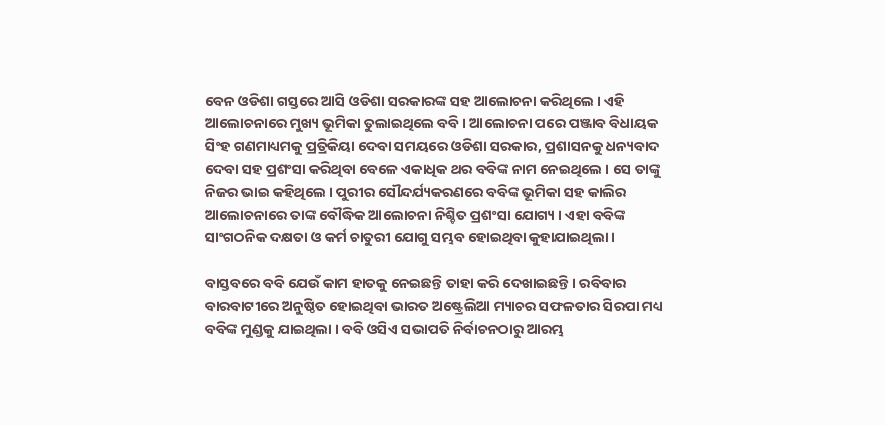ବେନ ଓଡିଶା ଗସ୍ତରେ ଆସି ଓଡିଶା ସରକାରଙ୍କ ସହ ଆଲୋଚନା କରିଥିଲେ । ଏହି ଆଲୋଚନାରେ ମୁଖ୍ୟ ଭୂମିକା ତୁଲାଇଥିଲେ ବବି । ଆଲୋଚନା ପରେ ପଞ୍ଜାବ ବିଧାୟକ ସିଂହ ଗଣମାଧ୍ୟମକୁ ପ୍ରତ୍ରିକିୟା ଦେବା ସମୟରେ ଓଡିଶା ସରକାର, ପ୍ରଶାସନକୁ ଧନ୍ୟବାଦ ଦେବା ସହ ପ୍ରଶଂସା କରିଥିବା ବେଳେ ଏକାଧିକ ଥର ବବିଙ୍କ ନାମ ନେଇଥିଲେ । ସେ ତାଙ୍କୁ ନିଜର ଭାଇ କହିଥିଲେ । ପୁରୀର ସୌନ୍ଦର୍ଯ୍ୟକରଣରେ ବବିଙ୍କ ଭୂମିକା ସହ କାଲିର ଆଲୋଚନାରେ ତାଙ୍କ ବୌଦ୍ଧିକ ଆଲୋଚନା ନିଶ୍ଚିତ ପ୍ରଶଂସା ଯୋଗ୍ୟ । ଏହା ବବିଙ୍କ ସାଂଗଠନିକ ଦକ୍ଷତା ଓ କର୍ମ ଚାତୁରୀ ଯୋଗୁ ସମ୍ଭବ ହୋଇଥିବା କୁହାଯାଇଥିଲା ।

ବାସ୍ତବରେ ବବି ଯେଉଁ କାମ ହାତକୁ ନେଇଛନ୍ତି ତାହା କରି ଦେଖାଇଛନ୍ତି । ରବିବାର ବାରବାଟୀରେ ଅନୁଷ୍ଠିତ ହୋଇଥିବା ଭାରତ ଅଷ୍ଟ୍ରେଲିଆ ମ୍ୟାଚର ସଫଳତାର ସିରପା ମଧ୍ୟ ବବିଙ୍କ ମୁଣ୍ଡକୁ ଯାଇଥିଲା । ବବି ଓସିଏ ସଭାପତି ନିର୍ବାଚନଠାରୁ ଆରମ୍ଭ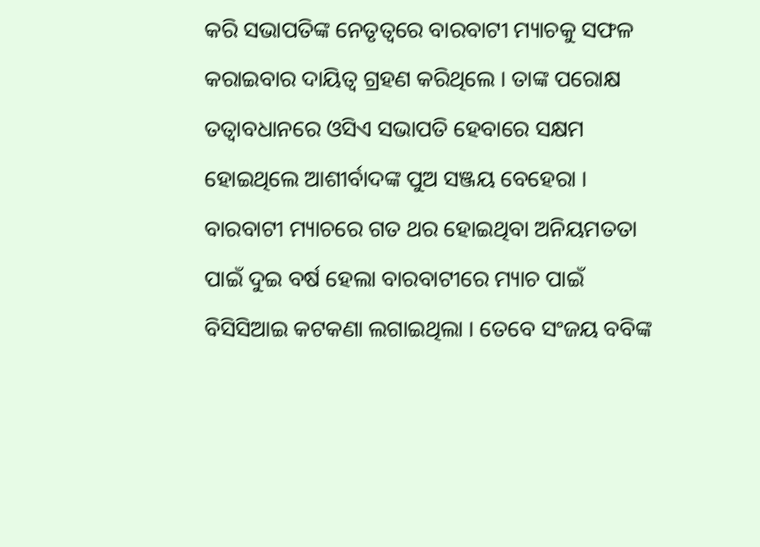କରି ସଭାପତିଙ୍କ ନେତୃତ୍ୱରେ ବାରବାଟୀ ମ୍ୟାଚକୁ ସଫଳ କରାଇବାର ଦାୟିତ୍ୱ ଗ୍ରହଣ କରିଥିଲେ । ତାଙ୍କ ପରୋକ୍ଷ ତତ୍ୱାବଧାନରେ ଓସିଏ ସଭାପତି ହେବାରେ ସକ୍ଷମ ହୋଇଥିଲେ ଆଶୀର୍ବାଦଙ୍କ ପୁଅ ସଞ୍ଜୟ ବେହେରା । ବାରବାଟୀ ମ୍ୟାଚରେ ଗତ ଥର ହୋଇଥିବା ଅନିୟମତତା ପାଇଁ ଦୁଇ ବର୍ଷ ହେଲା ବାରବାଟୀରେ ମ୍ୟାଚ ପାଇଁ ବିସିସିଆଇ କଟକଣା ଲଗାଇଥିଲା । ତେବେ ସଂଜୟ ବବିଙ୍କ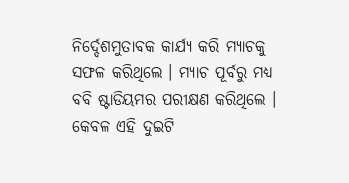ନିର୍ଦ୍ଦେଶମୁତାବକ କାର୍ଯ୍ୟ କରି ମ୍ୟାଚକୁ ସଫଳ କରିଥିଲେ । ମ୍ୟାଚ ପୂର୍ବରୁ ମଧ୍ୟ ବବି ଷ୍ଟାଡିୟମର ପରୀକ୍ଷଣ କରିଥିଲେ । କେବଳ ଏହି ଦୁଇଟି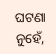ଘଟଣା ନୁହେଁ,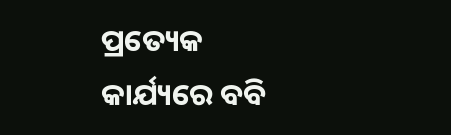ପ୍ରତ୍ୟେକ କାର୍ଯ୍ୟରେ ବବି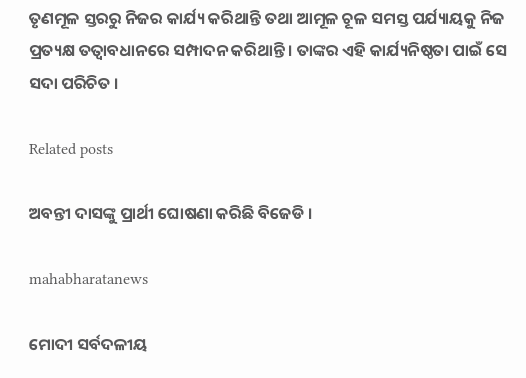ତୃଣମୂଳ ସ୍ତରରୁ ନିଜର କାର୍ଯ୍ୟ କରିଥାନ୍ତି ତଥା ଆମୂଳ ଚୂଳ ସମସ୍ତ ପର୍ଯ୍ୟାୟକୁ ନିଜ ପ୍ରତ୍ୟକ୍ଷ ତତ୍ୱାବଧାନରେ ସମ୍ପାଦନ କରିଥାନ୍ତି । ତାଙ୍କର ଏହି କାର୍ଯ୍ୟନିଷ୍ଠତା ପାଇଁ ସେ ସଦା ପରିଚିତ ।

Related posts

ଅବନ୍ତୀ ଦାସଙ୍କୁ ପ୍ରାର୍ଥୀ ଘୋଷଣା କରିଛି ବିଜେଡି ।

mahabharatanews

ମୋଦୀ ସର୍ବଦଳୀୟ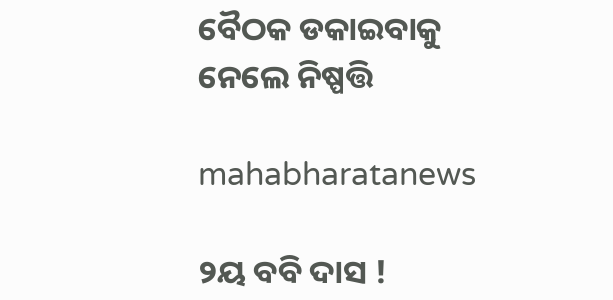ବୈଠକ ଡକାଇବାକୁ ନେଲେ ନିଷ୍ପତ୍ତି

mahabharatanews

୨ୟ ବବି ଦାସ !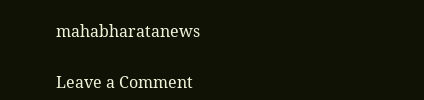mahabharatanews

Leave a Comment